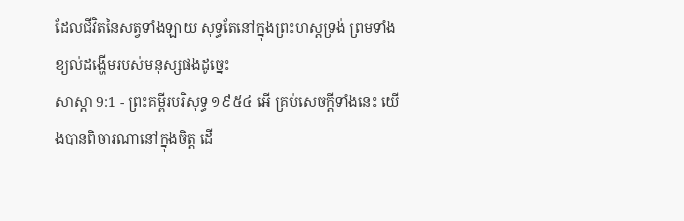ដែលជីវិតនៃសត្វទាំងឡាយ សុទ្ធតែនៅក្នុងព្រះហស្តទ្រង់ ព្រមទាំងខ្យល់ដង្ហើមរបស់មនុស្សផងដូច្នេះ
សាស្តា 9:1 - ព្រះគម្ពីរបរិសុទ្ធ ១៩៥៤ អើ គ្រប់សេចក្ដីទាំងនេះ យើងបានពិចារណានៅក្នុងចិត្ត ដើ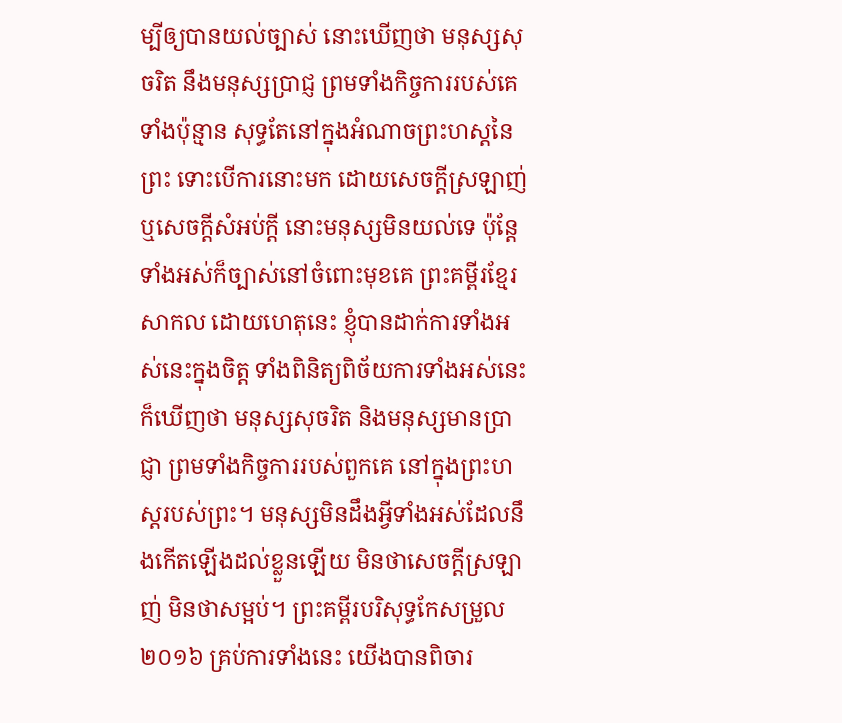ម្បីឲ្យបានយល់ច្បាស់ នោះឃើញថា មនុស្សសុចរិត នឹងមនុស្សប្រាជ្ញ ព្រមទាំងកិច្ចការរបស់គេទាំងប៉ុន្មាន សុទ្ធតែនៅក្នុងអំណាចព្រះហស្តនៃព្រះ ទោះបើការនោះមក ដោយសេចក្ដីស្រឡាញ់ ឬសេចក្ដីសំអប់ក្តី នោះមនុស្សមិនយល់ទេ ប៉ុន្តែទាំងអស់ក៏ច្បាស់នៅចំពោះមុខគេ ព្រះគម្ពីរខ្មែរសាកល ដោយហេតុនេះ ខ្ញុំបានដាក់ការទាំងអស់នេះក្នុងចិត្ត ទាំងពិនិត្យពិច័យការទាំងអស់នេះ ក៏ឃើញថា មនុស្សសុចរិត និងមនុស្សមានប្រាជ្ញា ព្រមទាំងកិច្ចការរបស់ពួកគេ នៅក្នុងព្រះហស្តរបស់ព្រះ។ មនុស្សមិនដឹងអ្វីទាំងអស់ដែលនឹងកើតឡើងដល់ខ្លួនឡើយ មិនថាសេចក្ដីស្រឡាញ់ មិនថាសម្អប់។ ព្រះគម្ពីរបរិសុទ្ធកែសម្រួល ២០១៦ គ្រប់ការទាំងនេះ យើងបានពិចារ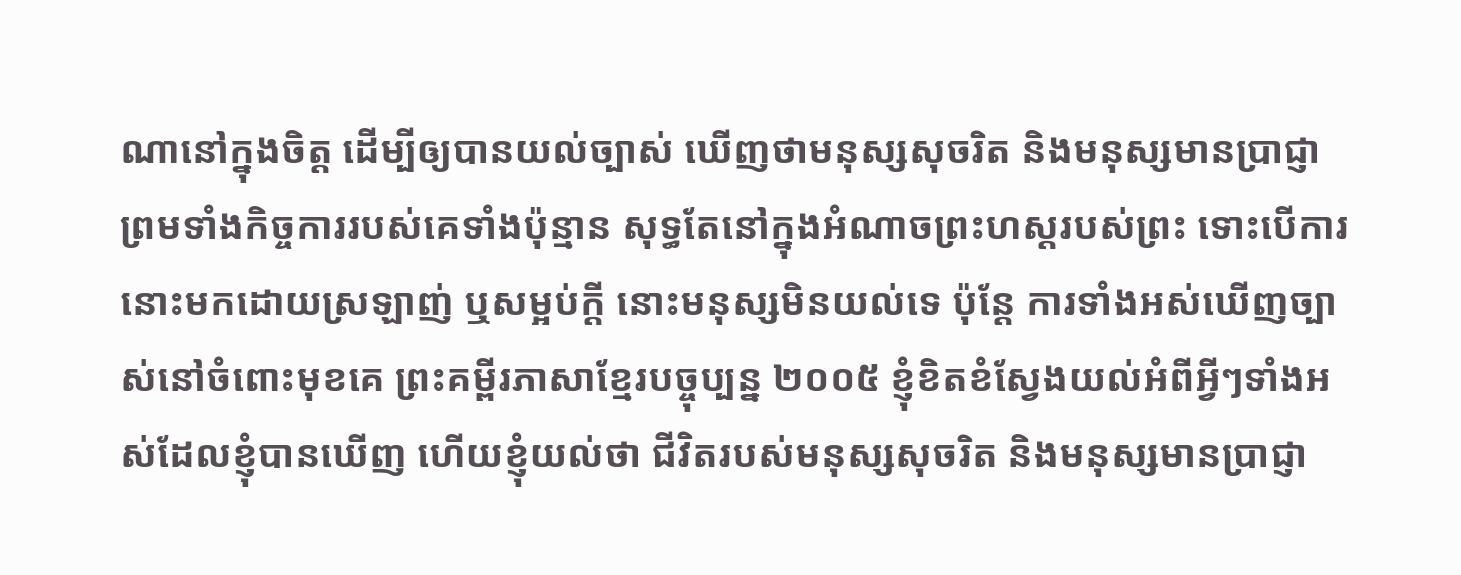ណានៅក្នុងចិត្ត ដើម្បីឲ្យបានយល់ច្បាស់ ឃើញថាមនុស្សសុចរិត និងមនុស្សមានប្រាជ្ញា ព្រមទាំងកិច្ចការរបស់គេទាំងប៉ុន្មាន សុទ្ធតែនៅក្នុងអំណាចព្រះហស្តរបស់ព្រះ ទោះបើការនោះមកដោយស្រឡាញ់ ឬសម្អប់ក្តី នោះមនុស្សមិនយល់ទេ ប៉ុន្តែ ការទាំងអស់ឃើញច្បាស់នៅចំពោះមុខគេ ព្រះគម្ពីរភាសាខ្មែរបច្ចុប្បន្ន ២០០៥ ខ្ញុំខិតខំស្វែងយល់អំពីអ្វីៗទាំងអស់ដែលខ្ញុំបានឃើញ ហើយខ្ញុំយល់ថា ជីវិតរបស់មនុស្សសុចរិត និងមនុស្សមានប្រាជ្ញា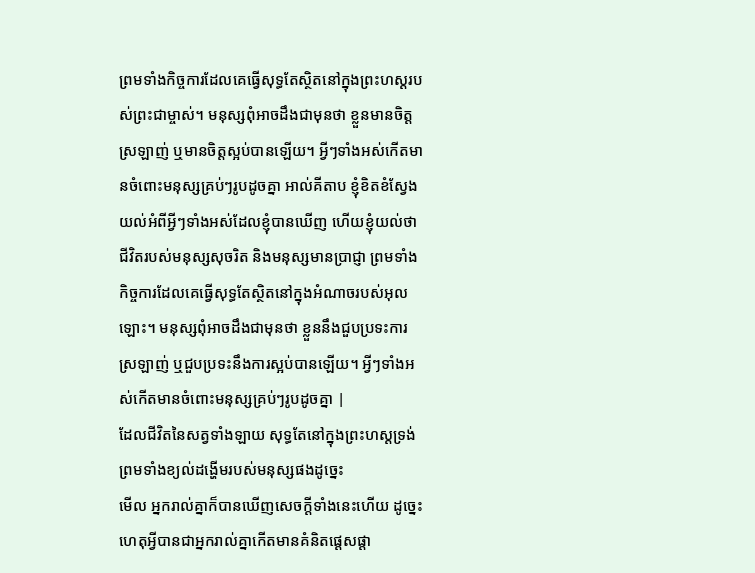ព្រមទាំងកិច្ចការដែលគេធ្វើសុទ្ធតែស្ថិតនៅក្នុងព្រះហស្ដរបស់ព្រះជាម្ចាស់។ មនុស្សពុំអាចដឹងជាមុនថា ខ្លួនមានចិត្តស្រឡាញ់ ឬមានចិត្តស្អប់បានឡើយ។ អ្វីៗទាំងអស់កើតមានចំពោះមនុស្សគ្រប់ៗរូបដូចគ្នា អាល់គីតាប ខ្ញុំខិតខំស្វែងយល់អំពីអ្វីៗទាំងអស់ដែលខ្ញុំបានឃើញ ហើយខ្ញុំយល់ថា ជីវិតរបស់មនុស្សសុចរិត និងមនុស្សមានប្រាជ្ញា ព្រមទាំងកិច្ចការដែលគេធ្វើសុទ្ធតែស្ថិតនៅក្នុងអំណាចរបស់អុលឡោះ។ មនុស្សពុំអាចដឹងជាមុនថា ខ្លួននឹងជួបប្រទះការស្រឡាញ់ ឬជួបប្រទះនឹងការស្អប់បានឡើយ។ អ្វីៗទាំងអស់កើតមានចំពោះមនុស្សគ្រប់ៗរូបដូចគ្នា |
ដែលជីវិតនៃសត្វទាំងឡាយ សុទ្ធតែនៅក្នុងព្រះហស្តទ្រង់ ព្រមទាំងខ្យល់ដង្ហើមរបស់មនុស្សផងដូច្នេះ
មើល អ្នករាល់គ្នាក៏បានឃើញសេចក្ដីទាំងនេះហើយ ដូច្នេះ ហេតុអ្វីបានជាអ្នករាល់គ្នាកើតមានគំនិតផ្តេសផ្តា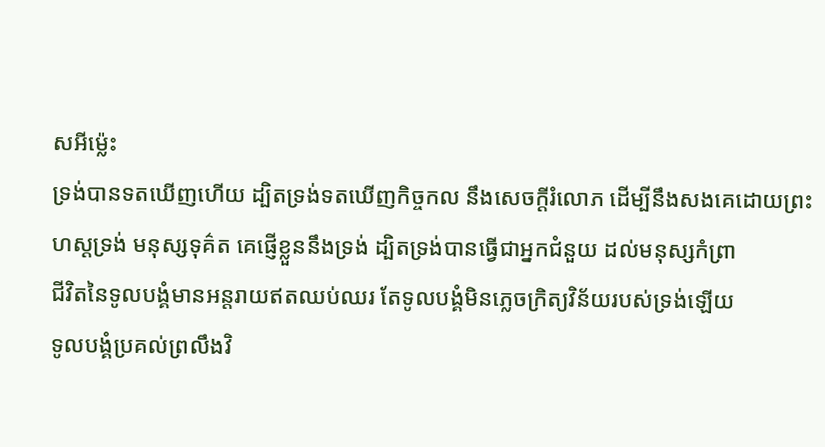សអីម៉្លេះ
ទ្រង់បានទតឃើញហើយ ដ្បិតទ្រង់ទតឃើញកិច្ចកល នឹងសេចក្ដីរំលោភ ដើម្បីនឹងសងគេដោយព្រះហស្តទ្រង់ មនុស្សទុគ៌ត គេផ្ញើខ្លួននឹងទ្រង់ ដ្បិតទ្រង់បានធ្វើជាអ្នកជំនួយ ដល់មនុស្សកំព្រា
ជីវិតនៃទូលបង្គំមានអន្តរាយឥតឈប់ឈរ តែទូលបង្គំមិនភ្លេចក្រិត្យវិន័យរបស់ទ្រង់ឡើយ
ទូលបង្គំប្រគល់ព្រលឹងវិ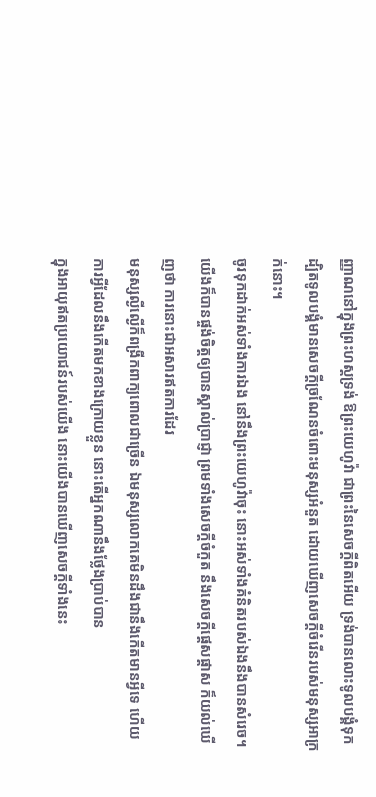ញ្ញាណនៅក្នុងព្រះហស្តទ្រង់ ឱព្រះយេហូវ៉ា ជាព្រះនៃសេចក្ដីពិតអើយ ទ្រង់បានលោះទូលបង្គំទុក
ដ្បិតទូលបង្គំមានសេចក្ដីច្រណែនចំពោះមនុស្សអំនួត ដោយឃើញសេចក្ដីចំរើនរបស់មនុស្សអាក្រក់នោះ។
ចូរទុកដាក់អស់ទាំងការឯង នៅនឹងព្រះយេហូវ៉ាចុះ នោះអស់ទាំងគំនិតរបស់ឯងនឹងបានសំរេច។
យើងក៏បានផ្ចង់ចិត្តឲ្យបានស្គាល់ប្រាជ្ញា ព្រមទាំងសេចក្ដីចំកួត នឹងសេចក្ដីផ្តេសផ្តាស ក៏យល់ឃើញថា ការនោះជាអសារឥតការដែរ
មនុស្សល្ងីល្ងើក៏ពង្រីកពាក្យពោលជាច្រើន ឯមនុស្សលោកគេមិនដឹងជានឹងកើតមានអ្វីទេ ហើយការអ្វីដែលនឹងកើតមកខាងក្រោយខ្លួន នោះតើអ្នកណានឹងថ្លែងប្រាប់បាន
ក្នុងអាយុឥតប្រយោជន៍របស់យើង នោះយើងបានឃើញសេចក្ដីទាំងនេះ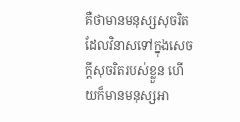គឺថាមានមនុស្សសុចរិតដែលវិនាសទៅក្នុងសេចក្ដីសុចរិតរបស់ខ្លួន ហើយក៏មានមនុស្សអា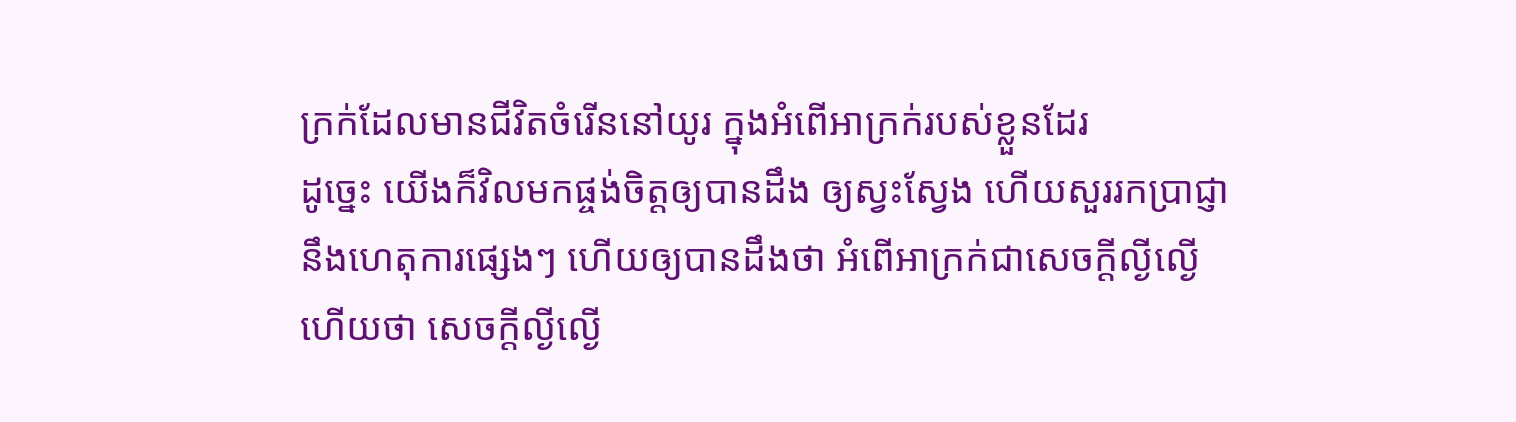ក្រក់ដែលមានជីវិតចំរើននៅយូរ ក្នុងអំពើអាក្រក់របស់ខ្លួនដែរ
ដូច្នេះ យើងក៏វិលមកផ្ចង់ចិត្តឲ្យបានដឹង ឲ្យស្វះស្វែង ហើយសួររកប្រាជ្ញា នឹងហេតុការផ្សេងៗ ហើយឲ្យបានដឹងថា អំពើអាក្រក់ជាសេចក្ដីល្ងីល្ងើ ហើយថា សេចក្ដីល្ងីល្ងើ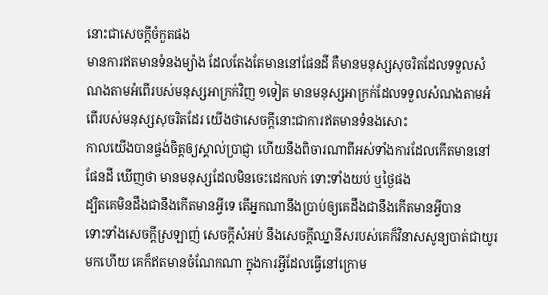នោះជាសេចក្ដីចំកួតផង
មានការឥតមានទំនងម្យ៉ាង ដែលតែងតែមាននៅផែនដី គឺមានមនុស្សសុចរិតដែលទទួលសំណងតាមអំពើរបស់មនុស្សអាក្រក់វិញ ១ទៀត មានមនុស្សអាក្រក់ដែលទទួលសំណងតាមអំពើរបស់មនុស្សសុចរិតដែរ យើងថាសេចក្ដីនោះជាការឥតមានទំនងសោះ
កាលយើងបានផ្ចង់ចិត្តឲ្យស្គាល់ប្រាជ្ញា ហើយនឹងពិចារណាពីអស់ទាំងការដែលកើតមាននៅផែនដី ឃើញថា មានមនុស្សដែលមិនចេះដេកលក់ ទោះទាំងយប់ ឬថ្ងៃផង
ដ្បិតគេមិនដឹងជានឹងកើតមានអ្វីទេ តើអ្នកណានឹងប្រាប់ឲ្យគេដឹងជានឹងកើតមានអ្វីបាន
ទោះទាំងសេចក្ដីស្រឡាញ់ សេចក្ដីសំអប់ នឹងសេចក្ដីឈ្នានីសរបស់គេក៏វិនាសសូន្យបាត់ជាយូរមកហើយ គេក៏ឥតមានចំណែកណា ក្នុងការអ្វីដែលធ្វើនៅក្រោម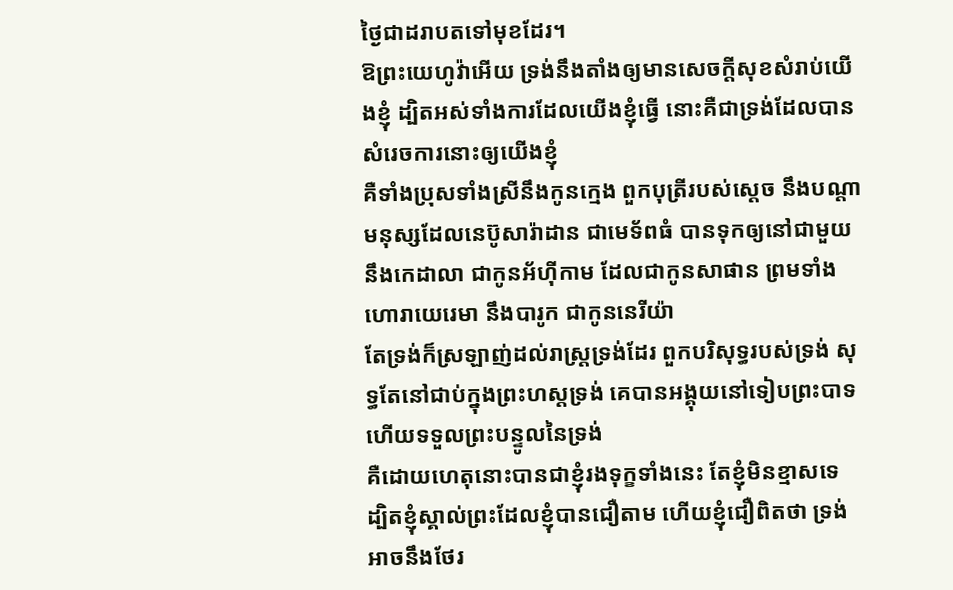ថ្ងៃជាដរាបតទៅមុខដែរ។
ឱព្រះយេហូវ៉ាអើយ ទ្រង់នឹងតាំងឲ្យមានសេចក្ដីសុខសំរាប់យើងខ្ញុំ ដ្បិតអស់ទាំងការដែលយើងខ្ញុំធ្វើ នោះគឺជាទ្រង់ដែលបានសំរេចការនោះឲ្យយើងខ្ញុំ
គឺទាំងប្រុសទាំងស្រីនឹងកូនក្មេង ពួកបុត្រីរបស់ស្តេច នឹងបណ្តាមនុស្សដែលនេប៊ូសារ៉ាដាន ជាមេទ័ពធំ បានទុកឲ្យនៅជាមួយនឹងកេដាលា ជាកូនអ័ហ៊ីកាម ដែលជាកូនសាផាន ព្រមទាំងហោរាយេរេមា នឹងបារូក ជាកូននេរីយ៉ា
តែទ្រង់ក៏ស្រឡាញ់ដល់រាស្ត្រទ្រង់ដែរ ពួកបរិសុទ្ធរបស់ទ្រង់ សុទ្ធតែនៅជាប់ក្នុងព្រះហស្តទ្រង់ គេបានអង្គុយនៅទៀបព្រះបាទ ហើយទទួលព្រះបន្ទូលនៃទ្រង់
គឺដោយហេតុនោះបានជាខ្ញុំរងទុក្ខទាំងនេះ តែខ្ញុំមិនខ្មាសទេ ដ្បិតខ្ញុំស្គាល់ព្រះដែលខ្ញុំបានជឿតាម ហើយខ្ញុំជឿពិតថា ទ្រង់អាចនឹងថែរ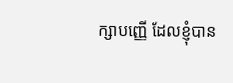ក្សាបញ្ញើ ដែលខ្ញុំបាន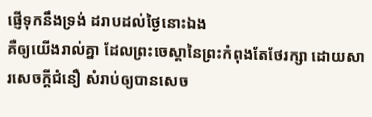ផ្ញើទុកនឹងទ្រង់ ដរាបដល់ថ្ងៃនោះឯង
គឺឲ្យយើងរាល់គ្នា ដែលព្រះចេស្តានៃព្រះកំពុងតែថែរក្សា ដោយសារសេចក្ដីជំនឿ សំរាប់ឲ្យបានសេច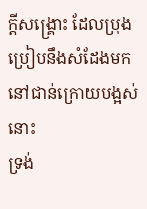ក្ដីសង្គ្រោះ ដែលប្រុងប្រៀបនឹងសំដែងមកនៅជាន់ក្រោយបង្អស់នោះ
ទ្រង់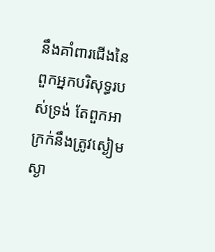នឹងគាំពារជើងនៃពួកអ្នកបរិសុទ្ធរបស់ទ្រង់ តែពួកអាក្រក់នឹងត្រូវស្ងៀមស្ងា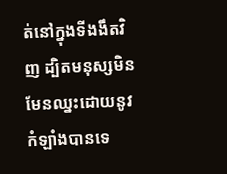ត់នៅក្នុងទីងងឹតវិញ ដ្បិតមនុស្សមិនមែនឈ្នះដោយនូវកំឡាំងបានទេ